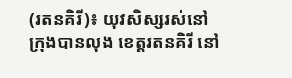(រតនគិរី)៖ យុវសិស្សរស់នៅក្រុងបានលុង ខេត្តរតនគិរី នៅ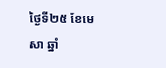ថ្ងៃទី២៥ ខែមេសា ឆ្នាំ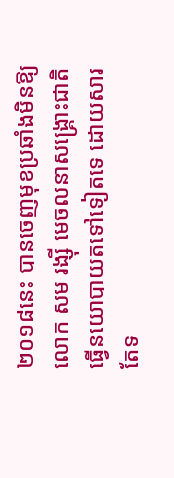២០១៨នេះ បានចេញមុខប្រឆាំងមិនឱ្យ លោក សម រង្ស៊ី មេចលនាសង្រ្គោះជាតិ ធ្វើនយោបាយតទៅទៀតទេ ដោយសារតែទ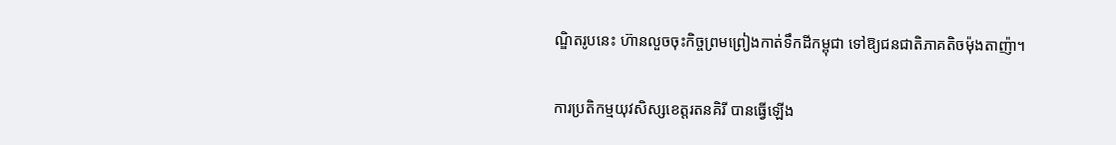ណ្ឌិតរូបនេះ ហ៊ានលួចចុះកិច្ចព្រមព្រៀងកាត់ទឹកដីកម្ពុជា ទៅឱ្យជនជាតិភាគតិចម៉ុងតាញ៉ា។

ការប្រតិកម្មយុវសិស្សខេត្តរតនគិរី បានធ្វើឡើង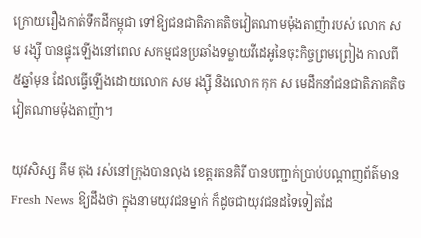ក្រោយរឿងកាត់ទឹកដីកម្ពុជា ទៅឱ្យជនជាតិភាគតិចវៀតណាមម៉ុងតាញ៉ារបស់ លោក សម រង្ស៊ី បានផ្ទុះឡើងនៅពេល សកម្មជនប្រឆាំងទម្លាយវីដេអូនៃចុះកិច្ចព្រមព្រៀង កាលពី៥ឆ្នាំមុន ដែលធ្វើឡើងដោយលោក សម រង្ស៊ី និងលោក កុក ស មេដឹកនាំជនជាតិភាគតិចវៀតណាមម៉ុងតាញ៉ា។

យុវសិស្ស គឹម តុង រស់នៅក្រុងបានលុង ខេត្តរតនគិរី បានបញ្ជាក់ប្រាប់បណ្តាញព័ត៌មាន Fresh News ឱ្យដឹងថា ក្នុងនាមយុវជនម្នាក់ ក៏ដូចជាយុវជនដទៃទៀតដែ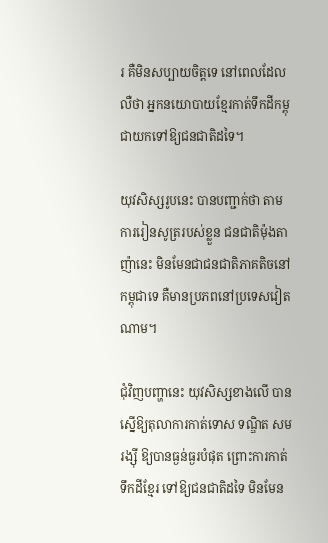រ គឺមិនសប្បាយចិត្តទេ នៅពេលដែលលឺថា អ្នកនយោបាយខ្មែរកាត់ទឹកដីកម្ពុជាយកទៅឱ្យជនជាតិដទៃ។

យុវសិស្សរូបនេះ បានបញ្ជាក់ថា តាមការរៀនសូត្ររបស់ខ្លួន ជនជាតិម៉ុងតាញ៉ានេះ មិនមែនជាជនជាតិភាគតិចនៅកម្ពុជាទេ គឺមានប្រភពនៅប្រទេសវៀតណាម។

ជុំវិញបញ្ហានេះ យុវសិស្សខាងលើ បានស្នើឱ្យតុលាការកាត់ទោស ទណ្ឌិត សម រង្ស៊ី ឱ្យបានធ្ងន់ធ្ងរបំផុត ព្រោះការកាត់ទឹកដីខ្មែរ ទៅឱ្យជនជាតិដទៃ មិនមែន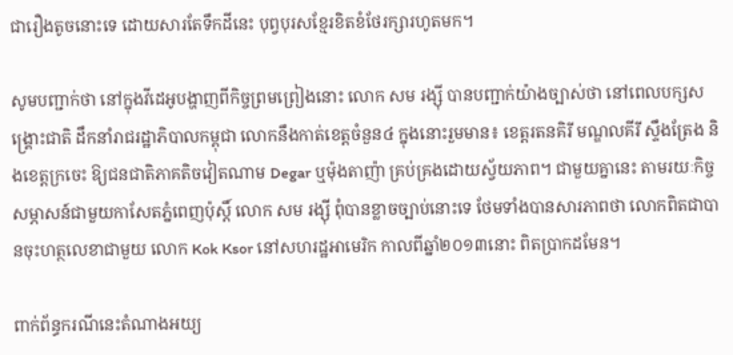ជារឿងតូចនោះទេ ដោយសារតែទឹកដីនេះ បុព្វបុរសខ្មែរខិតខំថែរក្សារហូតមក។

សូមបញ្ជាក់ថា នៅក្នុងវីដេអូបង្ហាញពីកិច្ចព្រមព្រៀងនោះ លោក សម រង្ស៊ី បានបញ្ជាក់យ៉ាងច្បាស់ថា នៅពេលបក្សសង្គ្រោះជាតិ ដឹកនាំរាជរដ្ឋាភិបាលកម្ពុជា លោកនឹងកាត់ខេត្តចំនួន៤ ក្នុងនោះរួមមាន៖ ខេត្តរតនគិរី មណ្ឌលគីរី ស្ទឹងត្រែង និងខេត្តក្រចេះ ឱ្យជនជាតិភាគតិចវៀតណាម Degar ឬម៉ុងតាញ៉ា គ្រប់គ្រងដោយស្វ័យភាព។ ជាមួយគ្នានេះ តាមរយៈកិច្ចសម្ភាសន៍ជាមួយកាសែតភ្នំពេញប៉ុស្តិ៍ លោក សម រង្ស៊ី ពុំបានខ្លាចច្បាប់នោះទេ ថែមទាំងបានសារភាពថា លោកពិតជាបានចុះហត្ថលេខាជាមួយ លោក Kok Ksor នៅសហរដ្ឋអាមេរិក កាលពីឆ្នាំ២០១៣នោះ ពិតប្រាកដមែន។

ពាក់ព័ន្ធករណីនេះតំណាងអយ្យ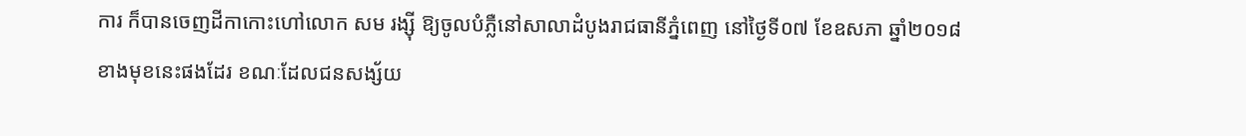ការ ក៏បានចេញដីកាកោះហៅលោក សម រង្ស៊ី ឱ្យចូលបំភ្លឺនៅសាលាដំបូងរាជធានីភ្នំពេញ នៅថ្ងៃទី០៧ ខែឧសភា ឆ្នាំ២០១៨ ខាងមុខនេះផងដែរ ខណៈដែលជនសង្ស័យ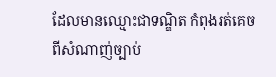ដែលមានឈ្មោះជាទណ្ឌិត កំពុងរត់គេចពីសំណាញ់ច្បាប់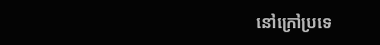នៅក្រៅប្រទេ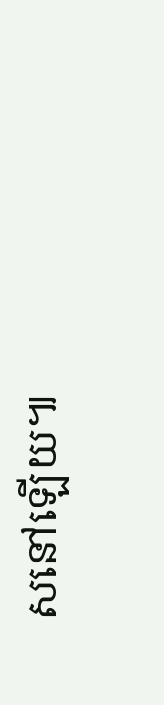សនៅឡើយ៕